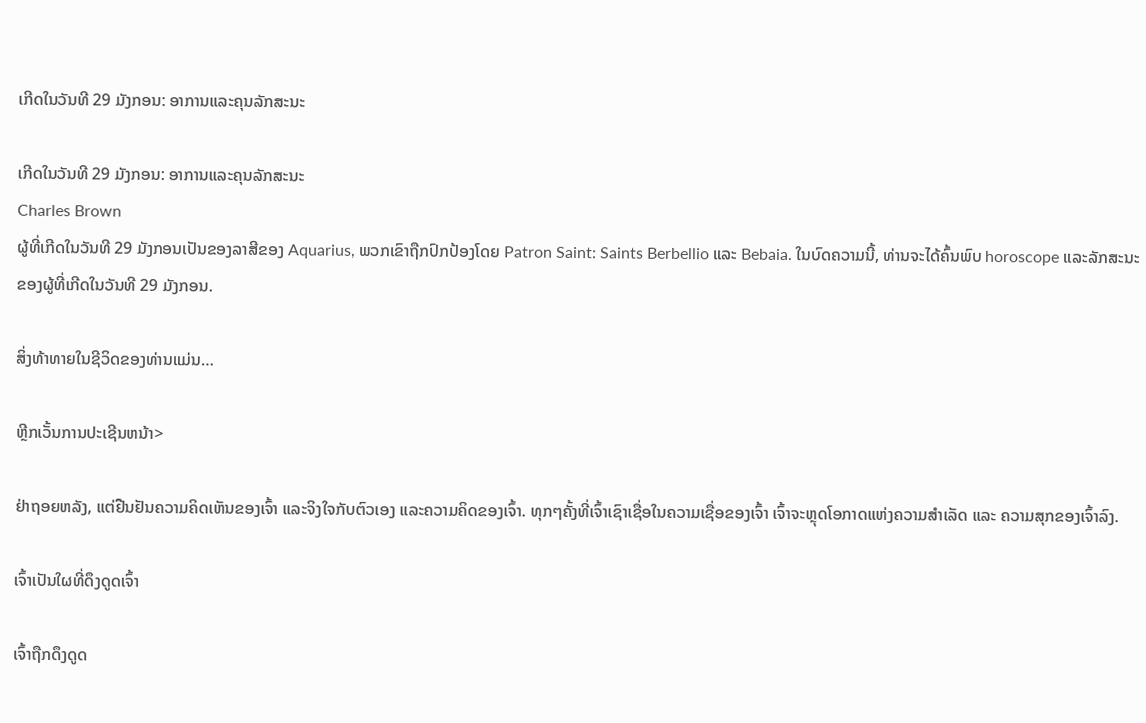ເກີດໃນວັນທີ 29 ມັງກອນ: ອາການແລະຄຸນລັກສະນະ

ເກີດໃນວັນທີ 29 ມັງກອນ: ອາການແລະຄຸນລັກສະນະ
Charles Brown
ຜູ້ທີ່ເກີດໃນວັນທີ 29 ມັງກອນເປັນຂອງລາສີຂອງ Aquarius, ພວກເຂົາຖືກປົກປ້ອງໂດຍ Patron Saint: Saints Berbellio ແລະ Bebaia. ໃນບົດຄວາມນີ້, ທ່ານຈະໄດ້ຄົ້ນພົບ horoscope ແລະລັກສະນະຂອງຜູ້ທີ່ເກີດໃນວັນທີ 29 ມັງກອນ.

ສິ່ງທ້າທາຍໃນຊີວິດຂອງທ່ານແມ່ນ…

ຫຼີກເວັ້ນການປະເຊີນຫນ້າ>

ຢ່າຖອຍຫລັງ, ແຕ່ຢືນຢັນຄວາມຄິດເຫັນຂອງເຈົ້າ ແລະຈິງໃຈກັບຕົວເອງ ແລະຄວາມຄິດຂອງເຈົ້າ. ທຸກໆຄັ້ງທີ່ເຈົ້າເຊົາເຊື່ອໃນຄວາມເຊື່ອຂອງເຈົ້າ ເຈົ້າຈະຫຼຸດໂອກາດແຫ່ງຄວາມສຳເລັດ ແລະ ຄວາມສຸກຂອງເຈົ້າລົງ.

ເຈົ້າເປັນໃຜທີ່ດຶງດູດເຈົ້າ

ເຈົ້າຖືກດຶງດູດ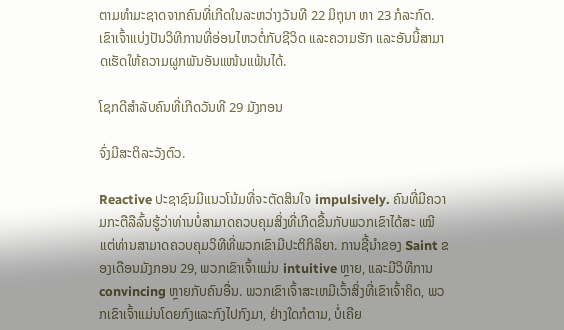ຕາມທຳມະຊາດຈາກຄົນທີ່ເກີດໃນລະຫວ່າງວັນທີ 22 ມິຖຸນາ ຫາ 23 ກໍລະກົດ. ເຂົາເຈົ້າແບ່ງປັນວິທີການທີ່ອ່ອນໄຫວຕໍ່ກັບຊີວິດ ແລະຄວາມຮັກ ແລະອັນນີ້ສາມາດເຮັດໃຫ້ຄວາມຜູກພັນອັນແໜ້ນແຟ້ນໄດ້.

ໂຊກດີສຳລັບຄົນທີ່ເກີດວັນທີ 29 ມັງກອນ

ຈົ່ງມີສະຕິລະວັງຕົວ.

Reactive ປະຊາຊົນມີແນວໂນ້ມທີ່ຈະຕັດສິນໃຈ impulsively. ຄົນທີ່ມີຄວາມກະຕືລືລົ້ນຮູ້ວ່າທ່ານບໍ່ສາມາດຄວບຄຸມສິ່ງທີ່ເກີດຂື້ນກັບພວກເຂົາໄດ້ສະ ເໝີ ແຕ່ທ່ານສາມາດຄວບຄຸມວິທີທີ່ພວກເຂົາມີປະຕິກິລິຍາ. ການຊີ້ນໍາຂອງ Saint ຂອງເດືອນມັງກອນ 29, ພວກເຂົາເຈົ້າແມ່ນ intuitive ຫຼາຍ, ແລະມີວິທີການ convincing ຫຼາຍກັບຄົນອື່ນ. ພວກເຂົາເຈົ້າສະເຫມີເວົ້າສິ່ງທີ່ເຂົາເຈົ້າຄິດ, ພວກເຂົາເຈົ້າແມ່ນໂດຍກົງແລະກົງໄປກົງມາ, ຢ່າງໃດກໍຕາມ, ບໍ່ເຄີຍ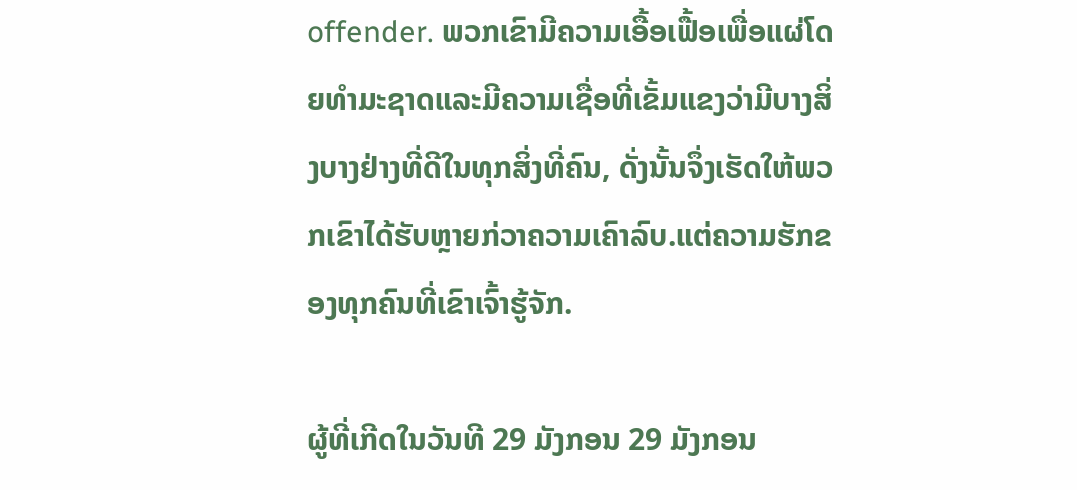offender. ພວກເຂົາມີຄວາມເອື້ອເຟື້ອເພື່ອແຜ່ໂດຍທໍາມະຊາດແລະມີຄວາມເຊື່ອທີ່ເຂັ້ມແຂງວ່າມີບາງສິ່ງບາງຢ່າງທີ່ດີໃນທຸກສິ່ງທີ່ຄົນ, ດັ່ງນັ້ນຈຶ່ງເຮັດໃຫ້ພວກເຂົາໄດ້ຮັບຫຼາຍກ່ວາຄວາມເຄົາລົບ.ແຕ່ຄວາມຮັກຂອງທຸກຄົນທີ່ເຂົາເຈົ້າຮູ້ຈັກ.

ຜູ້ທີ່ເກີດໃນວັນທີ 29 ມັງກອນ 29 ມັງກອນ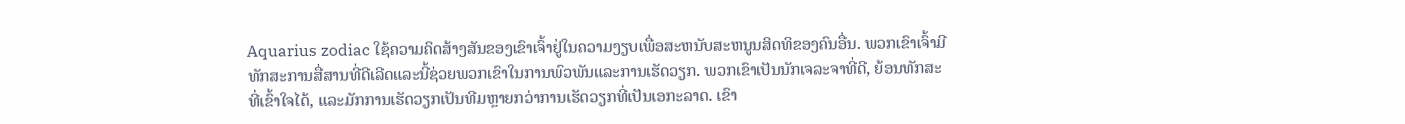Aquarius zodiac ໃຊ້ຄວາມຄິດສ້າງສັນຂອງເຂົາເຈົ້າຢູ່ໃນຄວາມງຽບເພື່ອສະຫນັບສະຫນູນສິດທິຂອງຄົນອື່ນ. ພວກເຂົາເຈົ້າມີທັກສະການສື່ສານທີ່ດີເລີດແລະນີ້ຊ່ວຍພວກເຂົາໃນການພົວພັນແລະການເຮັດວຽກ. ພວກເຂົາເປັນນັກເຈລະຈາທີ່ດີ, ຍ້ອນທັກສະທີ່ເຂົ້າໃຈໄດ້, ແລະມັກການເຮັດວຽກເປັນທີມຫຼາຍກວ່າການເຮັດວຽກທີ່ເປັນເອກະລາດ. ເຂົາ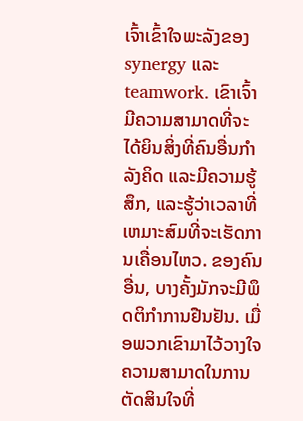ເຈົ້າເຂົ້າໃຈພະລັງຂອງ synergy ແລະ teamwork. ເຂົາເຈົ້າມີຄວາມສາມາດທີ່ຈະໄດ້ຍິນສິ່ງທີ່ຄົນອື່ນກໍາລັງຄິດ ແລະມີຄວາມຮູ້ສຶກ, ແລະຮູ້ວ່າເວລາທີ່ເຫມາະສົມທີ່ຈະເຮັດການເຄື່ອນໄຫວ. ຂອງຄົນອື່ນ, ບາງຄັ້ງມັກຈະມີພຶດຕິກໍາການຢືນຢັນ. ເມື່ອພວກເຂົາມາໄວ້ວາງໃຈຄວາມສາມາດໃນການຕັດສິນໃຈທີ່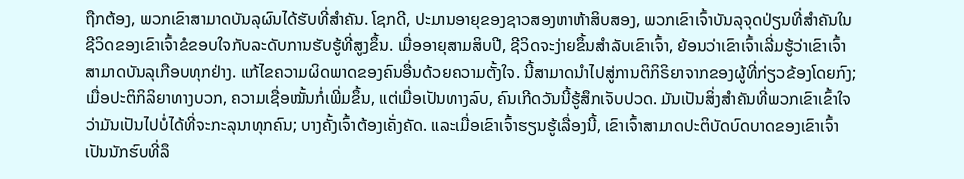ຖືກຕ້ອງ, ພວກເຂົາສາມາດບັນລຸຜົນໄດ້ຮັບທີ່ສໍາຄັນ. ໂຊກດີ, ປະມານອາຍຸຂອງຊາວສອງຫາຫ້າສິບສອງ, ພວກເຂົາເຈົ້າບັນລຸຈຸດປ່ຽນທີ່ສໍາຄັນໃນຊີວິດຂອງເຂົາເຈົ້າຂໍຂອບໃຈກັບລະດັບການຮັບຮູ້ທີ່ສູງຂຶ້ນ. ເມື່ອອາຍຸສາມສິບປີ, ຊີວິດຈະງ່າຍຂຶ້ນສໍາລັບເຂົາເຈົ້າ, ຍ້ອນວ່າເຂົາເຈົ້າເລີ່ມຮູ້ວ່າເຂົາເຈົ້າສາມາດບັນລຸເກືອບທຸກຢ່າງ. ແກ້ໄຂຄວາມຜິດພາດຂອງຄົນອື່ນດ້ວຍຄວາມຕັ້ງໃຈ. ນີ້ສາມາດນໍາໄປສູ່ການຕິກິຣິຍາຈາກຂອງຜູ້ທີ່ກ່ຽວຂ້ອງໂດຍກົງ; ເມື່ອປະຕິກິລິຍາທາງບວກ, ຄວາມເຊື່ອໝັ້ນກໍ່ເພີ່ມຂຶ້ນ, ແຕ່ເມື່ອເປັນທາງລົບ, ຄົນເກີດວັນນີ້ຮູ້ສຶກເຈັບປວດ. ມັນເປັນສິ່ງສໍາຄັນທີ່ພວກເຂົາເຂົ້າໃຈວ່າມັນເປັນໄປບໍ່ໄດ້ທີ່ຈະກະລຸນາທຸກຄົນ; ບາງຄັ້ງເຈົ້າຕ້ອງເຄັ່ງຄັດ. ແລະເມື່ອເຂົາເຈົ້າຮຽນຮູ້ເລື່ອງນີ້, ເຂົາເຈົ້າສາມາດປະຕິບັດບົດບາດຂອງເຂົາເຈົ້າເປັນນັກຮົບທີ່ລຶ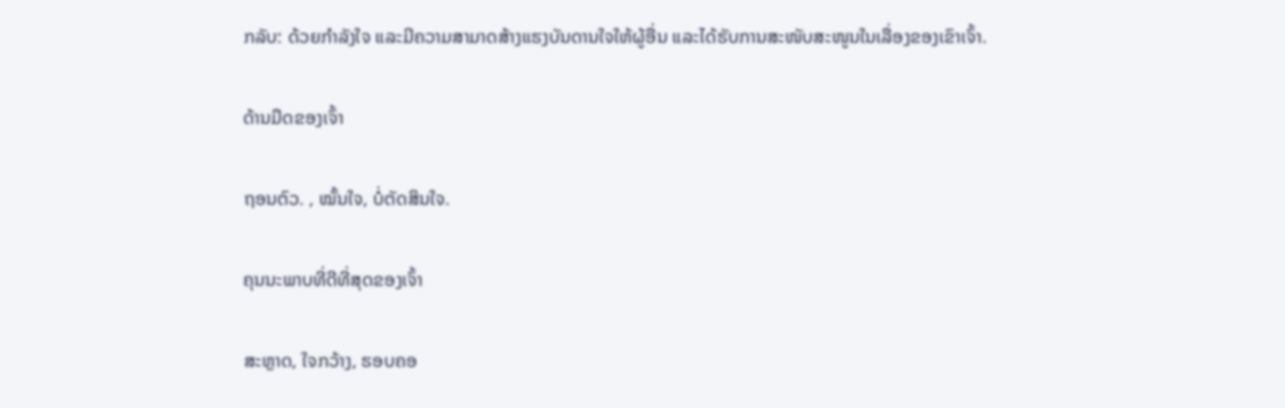ກລັບ: ດ້ວຍກໍາລັງໃຈ ແລະມີຄວາມສາມາດສ້າງແຮງບັນດານໃຈໃຫ້ຜູ້ອື່ນ ແລະໄດ້ຮັບການສະໜັບສະໜູນໃນເລື່ອງຂອງເຂົາເຈົ້າ.

ດ້ານມືດຂອງເຈົ້າ

ຖອນຕົວ. , ໝັ້ນໃຈ, ບໍ່ຕັດສິນໃຈ.

ຄຸນນະພາບທີ່ດີທີ່ສຸດຂອງເຈົ້າ

ສະຫຼາດ, ໃຈກວ້າງ, ຮອບຄອ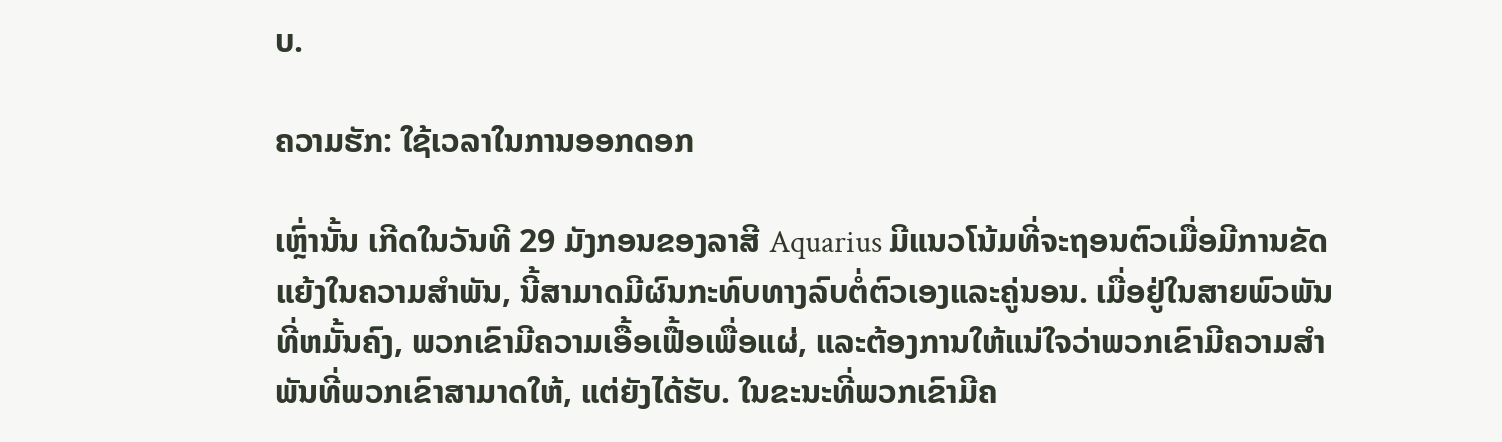ບ.

ຄວາມຮັກ: ໃຊ້ເວລາໃນການອອກດອກ

ເຫຼົ່ານັ້ນ ເກີດໃນວັນທີ 29 ມັງກອນຂອງລາສີ Aquarius ມີແນວໂນ້ມທີ່ຈະຖອນຕົວເມື່ອມີການຂັດແຍ້ງໃນຄວາມສໍາພັນ, ນີ້ສາມາດມີຜົນກະທົບທາງລົບຕໍ່ຕົວເອງແລະຄູ່ນອນ. ເມື່ອຢູ່ໃນສາຍພົວພັນທີ່ຫມັ້ນຄົງ, ພວກເຂົາມີຄວາມເອື້ອເຟື້ອເພື່ອແຜ່, ແລະຕ້ອງການໃຫ້ແນ່ໃຈວ່າພວກເຂົາມີຄວາມສໍາພັນທີ່ພວກເຂົາສາມາດໃຫ້, ແຕ່ຍັງໄດ້ຮັບ. ໃນຂະນະທີ່ພວກເຂົາມີຄ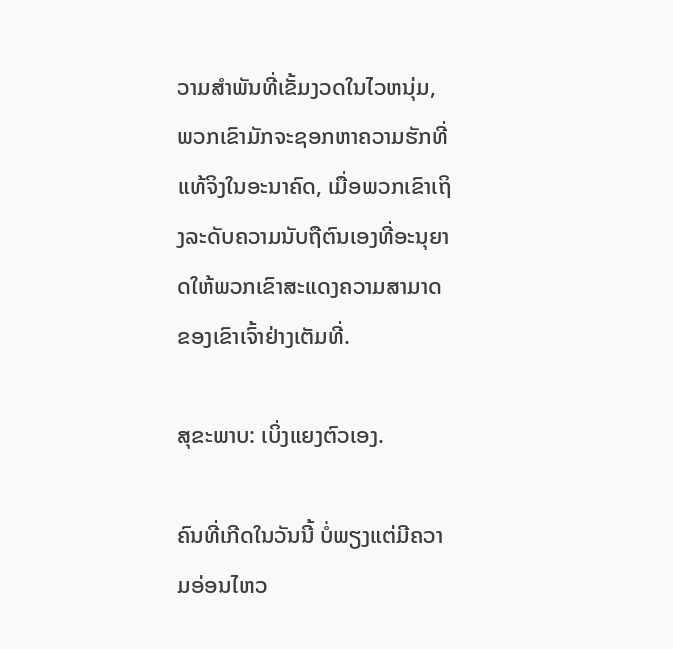ວາມສໍາພັນທີ່ເຂັ້ມງວດໃນໄວຫນຸ່ມ, ພວກເຂົາມັກຈະຊອກຫາຄວາມຮັກທີ່ແທ້ຈິງໃນອະນາຄົດ, ເມື່ອພວກເຂົາເຖິງລະດັບຄວາມນັບຖືຕົນເອງທີ່ອະນຸຍາດໃຫ້ພວກເຂົາສະແດງຄວາມສາມາດຂອງເຂົາເຈົ້າຢ່າງເຕັມທີ່.

ສຸຂະພາບ: ເບິ່ງແຍງຕົວເອງ.

ຄົນທີ່ເກີດໃນວັນນີ້ ບໍ່ພຽງແຕ່ມີຄວາມອ່ອນໄຫວ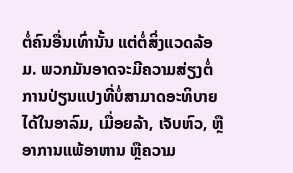ຕໍ່ຄົນອື່ນເທົ່ານັ້ນ ແຕ່ຕໍ່ສິ່ງແວດລ້ອມ. ພວກມັນອາດຈະມີຄວາມສ່ຽງຕໍ່ການປ່ຽນແປງທີ່ບໍ່ສາມາດອະທິບາຍໄດ້ໃນອາລົມ, ເມື່ອຍລ້າ, ເຈັບຫົວ, ຫຼືອາການແພ້ອາຫານ ຫຼືຄວາມ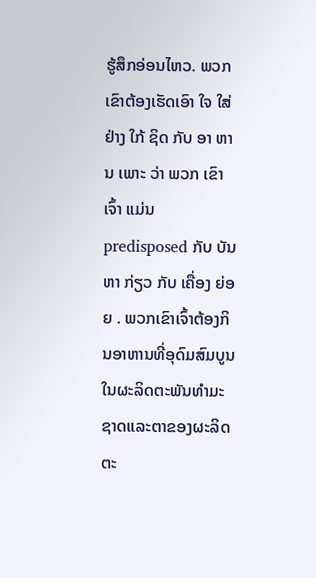ຮູ້ສຶກອ່ອນໄຫວ. ພວກເຂົາຕ້ອງເຮັດເອົາ ໃຈ ໃສ່ ຢ່າງ ໃກ້ ຊິດ ກັບ ອາ ຫານ ເພາະ ວ່າ ພວກ ເຂົາ ເຈົ້າ ແມ່ນ predisposed ກັບ ບັນ ຫາ ກ່ຽວ ກັບ ເຄື່ອງ ຍ່ອຍ . ພວກເຂົາເຈົ້າຕ້ອງກິນອາຫານທີ່ອຸດົມສົມບູນໃນຜະລິດຕະພັນທໍາມະຊາດແລະຕາຂອງຜະລິດຕະ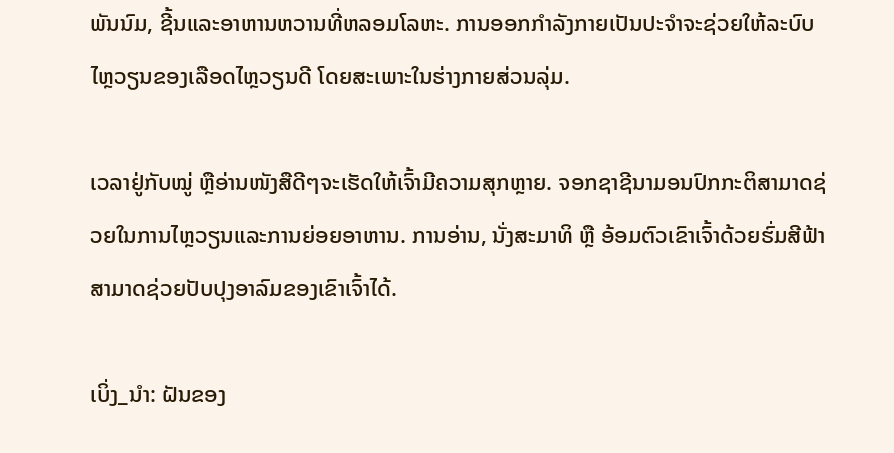ພັນນົມ, ຊີ້ນແລະອາຫານຫວານທີ່ຫລອມໂລຫະ. ການອອກກຳລັງກາຍເປັນປະຈຳຈະຊ່ວຍໃຫ້ລະບົບໄຫຼວຽນຂອງເລືອດໄຫຼວຽນດີ ໂດຍສະເພາະໃນຮ່າງກາຍສ່ວນລຸ່ມ.

ເວລາຢູ່ກັບໝູ່ ຫຼືອ່ານໜັງສືດີໆຈະເຮັດໃຫ້ເຈົ້າມີຄວາມສຸກຫຼາຍ. ຈອກຊາຊີນາມອນປົກກະຕິສາມາດຊ່ວຍໃນການໄຫຼວຽນແລະການຍ່ອຍອາຫານ. ການອ່ານ, ນັ່ງສະມາທິ ຫຼື ອ້ອມຕົວເຂົາເຈົ້າດ້ວຍຮົ່ມສີຟ້າສາມາດຊ່ວຍປັບປຸງອາລົມຂອງເຂົາເຈົ້າໄດ້.

ເບິ່ງ_ນຳ: ຝັນຂອງ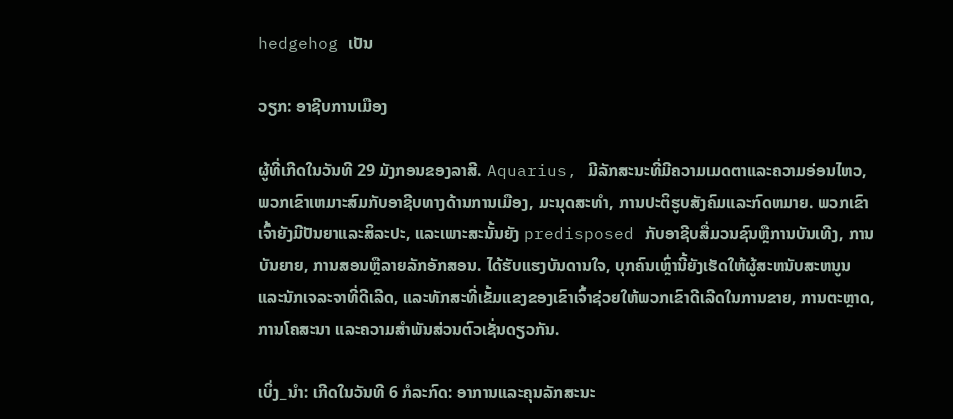hedgehog ເປັນ

ວຽກ: ອາຊີບການເມືອງ

ຜູ້ທີ່ເກີດໃນວັນທີ 29 ມັງກອນຂອງລາສີ. Aquarius, ມີລັກສະນະທີ່ມີຄວາມເມດຕາແລະຄວາມອ່ອນໄຫວ, ພວກເຂົາເຫມາະສົມກັບອາຊີບທາງດ້ານການເມືອງ, ມະນຸດສະທໍາ, ການປະຕິຮູບສັງຄົມແລະກົດຫມາຍ. ພວກເຂົາເຈົ້າຍັງມີປັນຍາແລະສິລະປະ, ແລະເພາະສະນັ້ນຍັງ predisposed ກັບອາຊີບສື່ມວນຊົນຫຼືການບັນເທີງ, ການບັນຍາຍ, ການສອນຫຼືລາຍລັກອັກສອນ. ໄດ້ຮັບແຮງບັນດານໃຈ, ບຸກຄົນເຫຼົ່ານີ້ຍັງເຮັດໃຫ້ຜູ້ສະຫນັບສະຫນູນ ແລະນັກເຈລະຈາທີ່ດີເລີດ, ແລະທັກສະທີ່ເຂັ້ມແຂງຂອງເຂົາເຈົ້າຊ່ວຍໃຫ້ພວກເຂົາດີເລີດໃນການຂາຍ, ການຕະຫຼາດ, ການໂຄສະນາ ແລະຄວາມສໍາພັນສ່ວນຕົວເຊັ່ນດຽວກັນ.

ເບິ່ງ_ນຳ: ເກີດໃນວັນທີ 6 ກໍລະກົດ: ອາການແລະຄຸນລັກສະນະ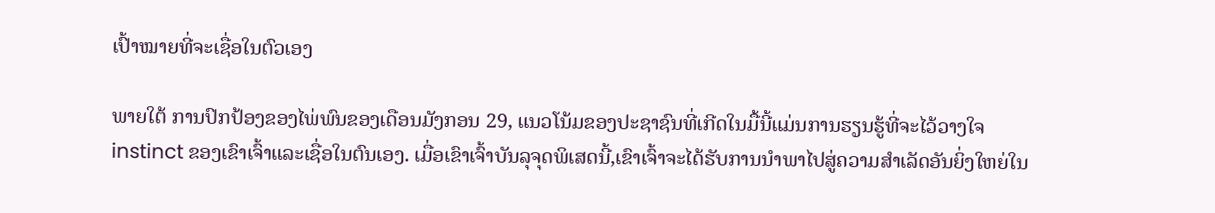ເປົ້າໝາຍທີ່ຈະເຊື່ອໃນຕົວເອງ

ພາຍໃຕ້ ການປົກປ້ອງຂອງໄພ່ພົນຂອງເດືອນມັງກອນ 29, ແນວໂນ້ມຂອງປະຊາຊົນທີ່ເກີດໃນມື້ນີ້ແມ່ນການຮຽນຮູ້ທີ່ຈະໄວ້ວາງໃຈ instinct ຂອງເຂົາເຈົ້າແລະເຊື່ອໃນຕົນເອງ. ເມື່ອເຂົາເຈົ້າບັນລຸຈຸດພິເສດນີ້,ເຂົາເຈົ້າຈະໄດ້ຮັບການນໍາພາໄປສູ່ຄວາມສໍາເລັດອັນຍິ່ງໃຫຍ່ໃນ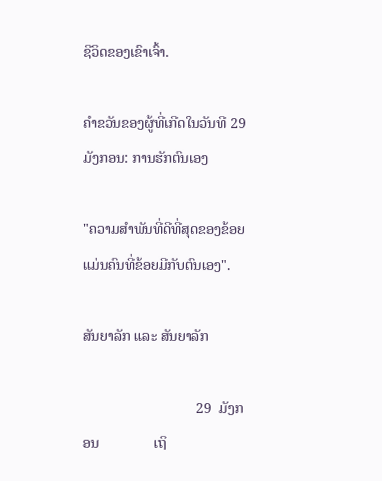ຊີວິດຂອງເຂົາເຈົ້າ.

ຄໍາຂວັນຂອງຜູ້ທີ່ເກີດໃນວັນທີ 29 ມັງກອນ: ການຮັກຕົນເອງ

"ຄວາມສຳພັນທີ່ດີທີ່ສຸດຂອງຂ້ອຍແມ່ນຄົນທີ່ຂ້ອຍມີກັບຕົນເອງ".

ສັນຍາລັກ ແລະ ສັນຍາລັກ

                               29  ມັງກອນ               ເຖິ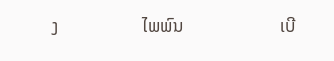ງ                   ໄພພົນ                      ເບີ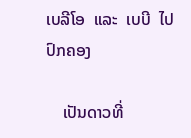ເບລີໂອ  ແລະ  ເບບີ  ໄປປົກຄອງ

    ເປັນດາວທີ່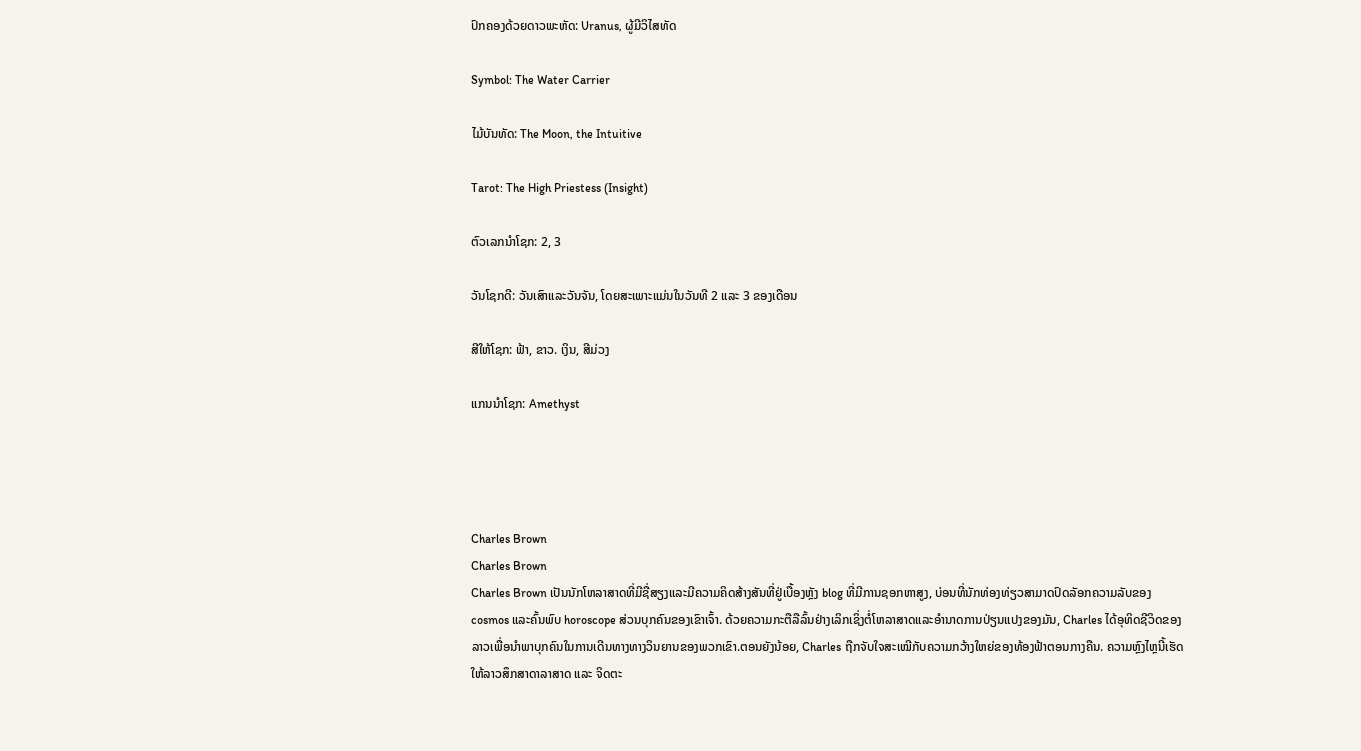ປົກຄອງດ້ວຍດາວພະຫັດ: Uranus, ຜູ້ມີວິໄສທັດ

Symbol: The Water Carrier

ໄມ້ບັນທັດ: The Moon, the Intuitive

Tarot: The High Priestess (Insight)

ຕົວເລກນຳໂຊກ: 2, 3

ວັນໂຊກດີ: ວັນເສົາແລະວັນຈັນ, ໂດຍສະເພາະແມ່ນໃນວັນທີ 2 ແລະ 3 ຂອງເດືອນ

ສີໃຫ້ໂຊກ: ຟ້າ, ຂາວ. ເງິນ, ສີມ່ວງ

ແກນນຳໂຊກ: Amethyst




Charles Brown
Charles Brown
Charles Brown ເປັນນັກໂຫລາສາດທີ່ມີຊື່ສຽງແລະມີຄວາມຄິດສ້າງສັນທີ່ຢູ່ເບື້ອງຫຼັງ blog ທີ່ມີການຊອກຫາສູງ, ບ່ອນທີ່ນັກທ່ອງທ່ຽວສາມາດປົດລັອກຄວາມລັບຂອງ cosmos ແລະຄົ້ນພົບ horoscope ສ່ວນບຸກຄົນຂອງເຂົາເຈົ້າ. ດ້ວຍຄວາມກະຕືລືລົ້ນຢ່າງເລິກເຊິ່ງຕໍ່ໂຫລາສາດແລະອໍານາດການປ່ຽນແປງຂອງມັນ, Charles ໄດ້ອຸທິດຊີວິດຂອງລາວເພື່ອນໍາພາບຸກຄົນໃນການເດີນທາງທາງວິນຍານຂອງພວກເຂົາ.ຕອນຍັງນ້ອຍ, Charles ຖືກຈັບໃຈສະເໝີກັບຄວາມກວ້າງໃຫຍ່ຂອງທ້ອງຟ້າຕອນກາງຄືນ. ຄວາມຫຼົງໄຫຼນີ້ເຮັດໃຫ້ລາວສຶກສາດາລາສາດ ແລະ ຈິດຕະ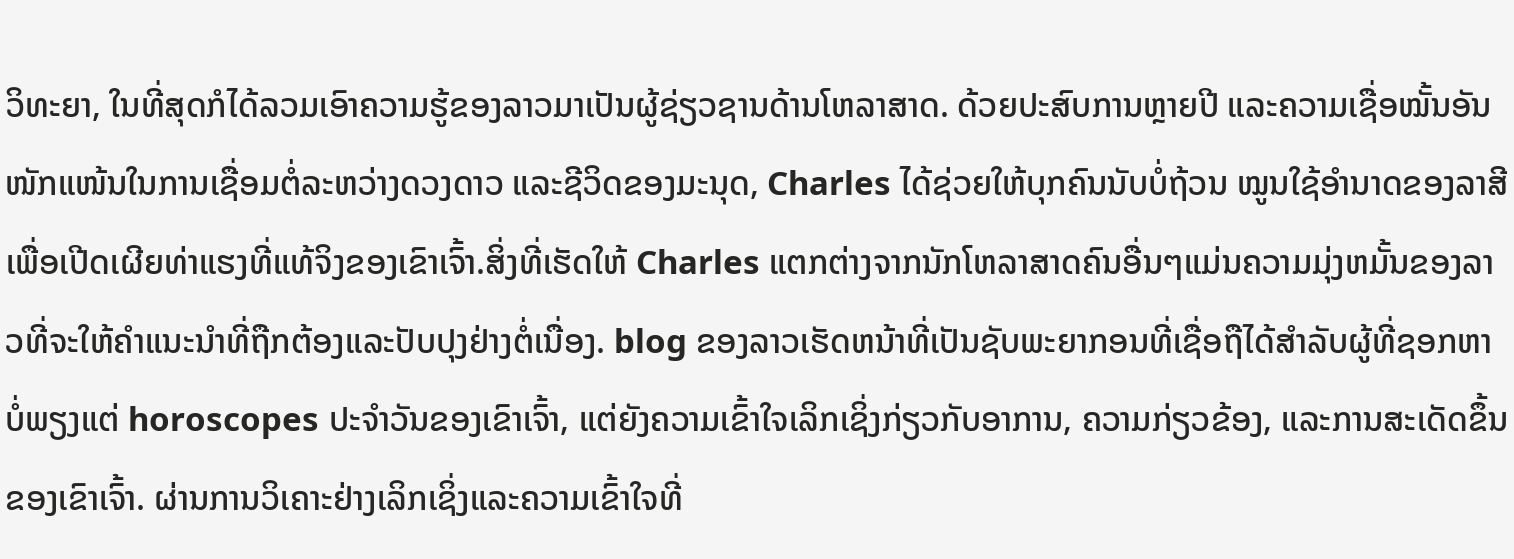ວິທະຍາ, ໃນທີ່ສຸດກໍໄດ້ລວມເອົາຄວາມຮູ້ຂອງລາວມາເປັນຜູ້ຊ່ຽວຊານດ້ານໂຫລາສາດ. ດ້ວຍປະສົບການຫຼາຍປີ ແລະຄວາມເຊື່ອໝັ້ນອັນໜັກແໜ້ນໃນການເຊື່ອມຕໍ່ລະຫວ່າງດວງດາວ ແລະຊີວິດຂອງມະນຸດ, Charles ໄດ້ຊ່ວຍໃຫ້ບຸກຄົນນັບບໍ່ຖ້ວນ ໝູນໃຊ້ອຳນາດຂອງລາສີເພື່ອເປີດເຜີຍທ່າແຮງທີ່ແທ້ຈິງຂອງເຂົາເຈົ້າ.ສິ່ງທີ່ເຮັດໃຫ້ Charles ແຕກຕ່າງຈາກນັກໂຫລາສາດຄົນອື່ນໆແມ່ນຄວາມມຸ່ງຫມັ້ນຂອງລາວທີ່ຈະໃຫ້ຄໍາແນະນໍາທີ່ຖືກຕ້ອງແລະປັບປຸງຢ່າງຕໍ່ເນື່ອງ. blog ຂອງລາວເຮັດຫນ້າທີ່ເປັນຊັບພະຍາກອນທີ່ເຊື່ອຖືໄດ້ສໍາລັບຜູ້ທີ່ຊອກຫາບໍ່ພຽງແຕ່ horoscopes ປະຈໍາວັນຂອງເຂົາເຈົ້າ, ແຕ່ຍັງຄວາມເຂົ້າໃຈເລິກເຊິ່ງກ່ຽວກັບອາການ, ຄວາມກ່ຽວຂ້ອງ, ແລະການສະເດັດຂຶ້ນຂອງເຂົາເຈົ້າ. ຜ່ານການວິເຄາະຢ່າງເລິກເຊິ່ງແລະຄວາມເຂົ້າໃຈທີ່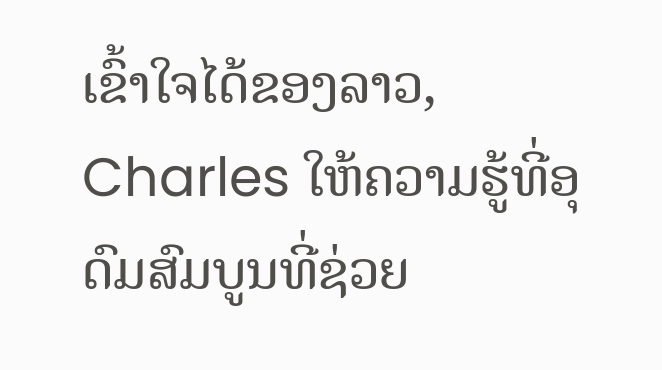ເຂົ້າໃຈໄດ້ຂອງລາວ, Charles ໃຫ້ຄວາມຮູ້ທີ່ອຸດົມສົມບູນທີ່ຊ່ວຍ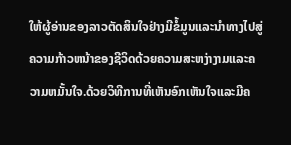ໃຫ້ຜູ້ອ່ານຂອງລາວຕັດສິນໃຈຢ່າງມີຂໍ້ມູນແລະນໍາທາງໄປສູ່ຄວາມກ້າວຫນ້າຂອງຊີວິດດ້ວຍຄວາມສະຫງ່າງາມແລະຄວາມຫມັ້ນໃຈ.ດ້ວຍວິທີການທີ່ເຫັນອົກເຫັນໃຈແລະມີຄ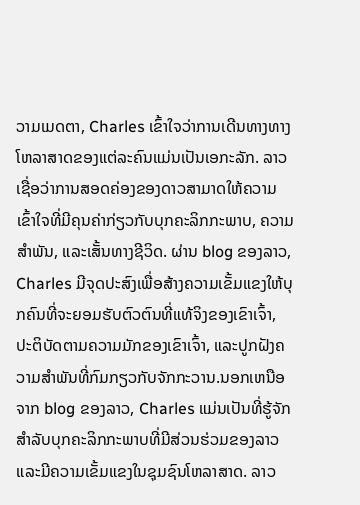ວາມເມດຕາ, Charles ເຂົ້າໃຈວ່າການເດີນທາງທາງໂຫລາສາດຂອງແຕ່ລະຄົນແມ່ນເປັນເອກະລັກ. ລາວເຊື່ອວ່າການສອດຄ່ອງຂອງດາວສາມາດໃຫ້ຄວາມເຂົ້າໃຈທີ່ມີຄຸນຄ່າກ່ຽວກັບບຸກຄະລິກກະພາບ, ຄວາມສໍາພັນ, ແລະເສັ້ນທາງຊີວິດ. ຜ່ານ blog ຂອງລາວ, Charles ມີຈຸດປະສົງເພື່ອສ້າງຄວາມເຂັ້ມແຂງໃຫ້ບຸກຄົນທີ່ຈະຍອມຮັບຕົວຕົນທີ່ແທ້ຈິງຂອງເຂົາເຈົ້າ, ປະຕິບັດຕາມຄວາມມັກຂອງເຂົາເຈົ້າ, ແລະປູກຝັງຄວາມສໍາພັນທີ່ກົມກຽວກັບຈັກກະວານ.ນອກເຫນືອຈາກ blog ຂອງລາວ, Charles ແມ່ນເປັນທີ່ຮູ້ຈັກສໍາລັບບຸກຄະລິກກະພາບທີ່ມີສ່ວນຮ່ວມຂອງລາວແລະມີຄວາມເຂັ້ມແຂງໃນຊຸມຊົນໂຫລາສາດ. ລາວ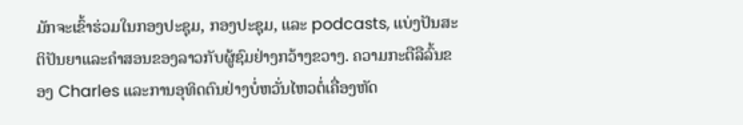ມັກຈະເຂົ້າຮ່ວມໃນກອງປະຊຸມ, ກອງປະຊຸມ, ແລະ podcasts, ແບ່ງປັນສະຕິປັນຍາແລະຄໍາສອນຂອງລາວກັບຜູ້ຊົມຢ່າງກວ້າງຂວາງ. ຄວາມກະຕືລືລົ້ນຂອງ Charles ແລະການອຸທິດຕົນຢ່າງບໍ່ຫວັ່ນໄຫວຕໍ່ເຄື່ອງຫັດ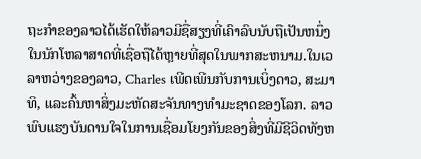ຖະກໍາຂອງລາວໄດ້ເຮັດໃຫ້ລາວມີຊື່ສຽງທີ່ເຄົາລົບນັບຖືເປັນຫນຶ່ງໃນນັກໂຫລາສາດທີ່ເຊື່ອຖືໄດ້ຫຼາຍທີ່ສຸດໃນພາກສະຫນາມ.ໃນເວລາຫວ່າງຂອງລາວ, Charles ເພີດເພີນກັບການເບິ່ງດາວ, ສະມາທິ, ແລະຄົ້ນຫາສິ່ງມະຫັດສະຈັນທາງທໍາມະຊາດຂອງໂລກ. ລາວພົບແຮງບັນດານໃຈໃນການເຊື່ອມໂຍງກັນຂອງສິ່ງທີ່ມີຊີວິດທັງຫ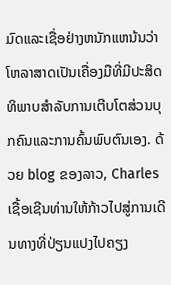ມົດແລະເຊື່ອຢ່າງຫນັກແຫນ້ນວ່າໂຫລາສາດເປັນເຄື່ອງມືທີ່ມີປະສິດທິພາບສໍາລັບການເຕີບໂຕສ່ວນບຸກຄົນແລະການຄົ້ນພົບຕົນເອງ. ດ້ວຍ blog ຂອງລາວ, Charles ເຊື້ອເຊີນທ່ານໃຫ້ກ້າວໄປສູ່ການເດີນທາງທີ່ປ່ຽນແປງໄປຄຽງ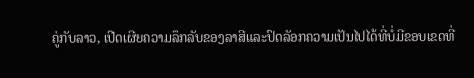ຄູ່ກັບລາວ, ເປີດເຜີຍຄວາມລຶກລັບຂອງລາສີແລະປົດລັອກຄວາມເປັນໄປໄດ້ທີ່ບໍ່ມີຂອບເຂດທີ່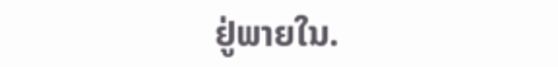ຢູ່ພາຍໃນ.